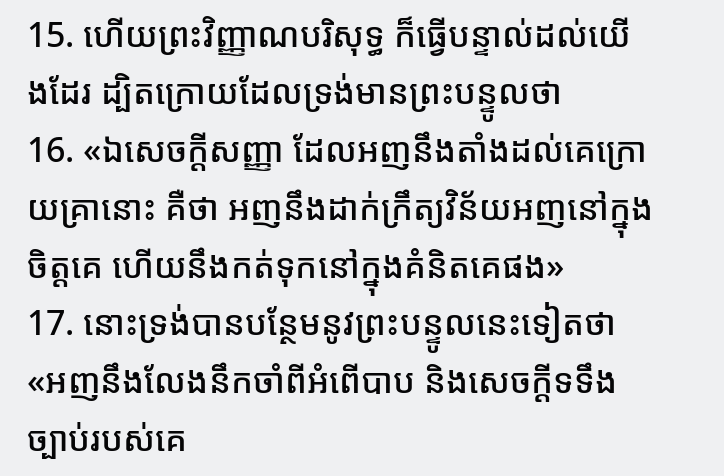15. ហើយព្រះវិញ្ញាណបរិសុទ្ធ ក៏ធ្វើបន្ទាល់ដល់យើងដែរ ដ្បិតក្រោយដែលទ្រង់មានព្រះបន្ទូលថា
16. «ឯសេចក្ដីសញ្ញា ដែលអញនឹងតាំងដល់គេក្រោយគ្រានោះ គឺថា អញនឹងដាក់ក្រឹត្យវិន័យអញនៅក្នុងចិត្តគេ ហើយនឹងកត់ទុកនៅក្នុងគំនិតគេផង»
17. នោះទ្រង់បានបន្ថែមនូវព្រះបន្ទូលនេះទៀតថា «អញនឹងលែងនឹកចាំពីអំពើបាប និងសេចក្ដីទទឹងច្បាប់របស់គេ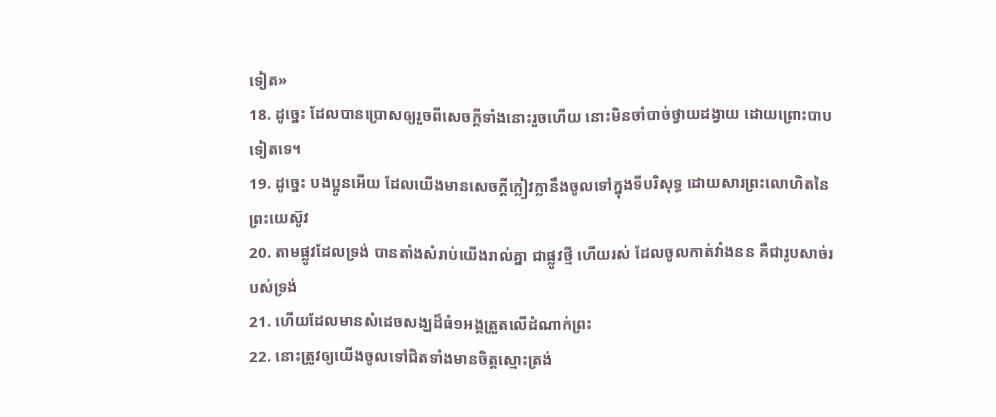ទៀត»
18. ដូច្នេះ ដែលបានប្រោសឲ្យរួចពីសេចក្ដីទាំងនោះរួចហើយ នោះមិនចាំបាច់ថ្វាយដង្វាយ ដោយព្រោះបាបទៀតទេ។
19. ដូច្នេះ បងប្អូនអើយ ដែលយើងមានសេចក្ដីក្លៀវក្លានឹងចូលទៅក្នុងទីបរិសុទ្ធ ដោយសារព្រះលោហិតនៃព្រះយេស៊ូវ
20. តាមផ្លូវដែលទ្រង់ បានតាំងសំរាប់យើងរាល់គ្នា ជាផ្លូវថ្មី ហើយរស់ ដែលចូលកាត់វាំងនន គឺជារូបសាច់របស់ទ្រង់
21. ហើយដែលមានសំដេចសង្ឃដ៏ធំ១អង្គត្រួតលើដំណាក់ព្រះ
22. នោះត្រូវឲ្យយើងចូលទៅជិតទាំងមានចិត្តស្មោះត្រង់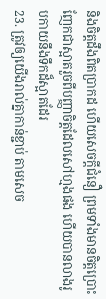និងចិត្តដឹងពិតប្រាកដ ហើយសេចក្ដីជំនឿ ព្រមទាំងមានចិត្តប្រោះញែកជាស្អាតរួចពីបញ្ញាចិត្តដែលសៅហ្មងផង ហើយបានលាងរូបកាយនឹងទឹកដ៏ស្អាតដែរ
23. ត្រូវឲ្យយើងរាល់គ្នាកាន់ខ្ជាប់ តាមសេច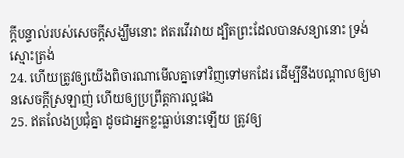ក្ដីបន្ទាល់របស់សេចក្ដីសង្ឃឹមនោះ ឥតរវើរវាយ ដ្បិតព្រះដែលបានសន្យានោះ ទ្រង់ស្មោះត្រង់
24. ហើយត្រូវឲ្យយើងពិចារណាមើលគ្នាទៅវិញទៅមកដែរ ដើម្បីនឹងបណ្តាលឲ្យមានសេចក្ដីស្រឡាញ់ ហើយឲ្យប្រព្រឹត្តការល្អផង
25. ឥតលែងប្រជុំគ្នា ដូចជាអ្នកខ្លះធ្លាប់នោះឡើយ ត្រូវឲ្យ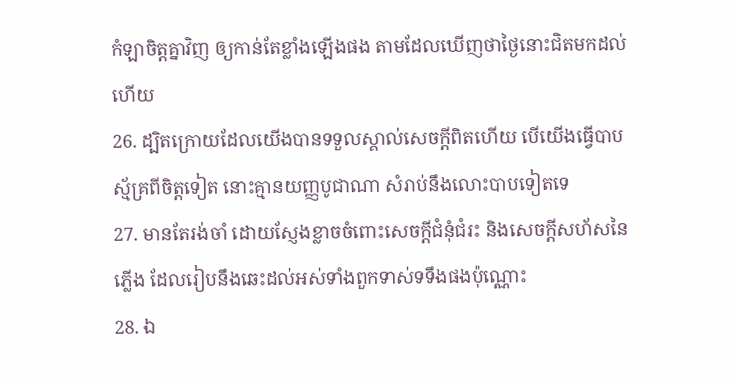កំឡាចិត្តគ្នាវិញ ឲ្យកាន់តែខ្លាំងឡើងផង តាមដែលឃើញថាថ្ងៃនោះជិតមកដល់ហើយ
26. ដ្បិតក្រោយដែលយើងបានទទួលស្គាល់សេចក្ដីពិតហើយ បើយើងធ្វើបាប ស្ម័គ្រពីចិត្តទៀត នោះគ្មានយញ្ញបូជាណា សំរាប់នឹងលោះបាបទៀតទេ
27. មានតែរង់ចាំ ដោយស្ញែងខ្លាចចំពោះសេចក្ដីជំនុំជំរះ និងសេចក្ដីសហ័សនៃភ្លើង ដែលរៀបនឹងឆេះដល់អស់ទាំងពួកទាស់ទទឹងផងប៉ុណ្ណោះ
28. ឯ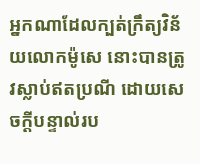អ្នកណាដែលក្បត់ក្រឹត្យវិន័យលោកម៉ូសេ នោះបានត្រូវស្លាប់ឥតប្រណី ដោយសេចក្ដីបន្ទាល់រប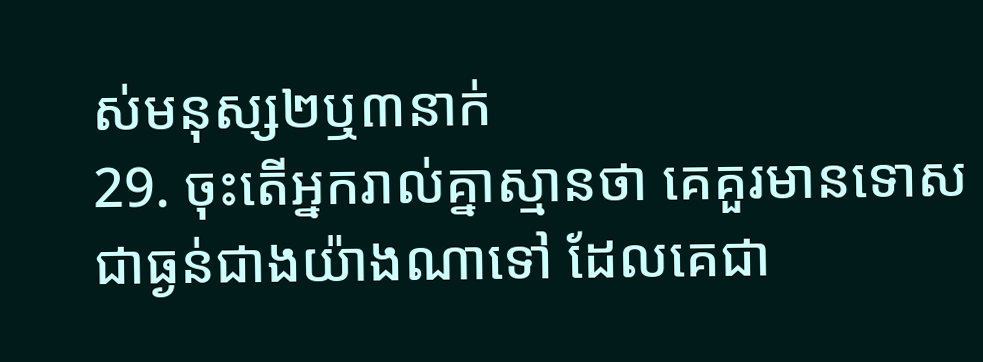ស់មនុស្ស២ឬ៣នាក់
29. ចុះតើអ្នករាល់គ្នាស្មានថា គេគួរមានទោសជាធ្ងន់ជាងយ៉ាងណាទៅ ដែលគេជា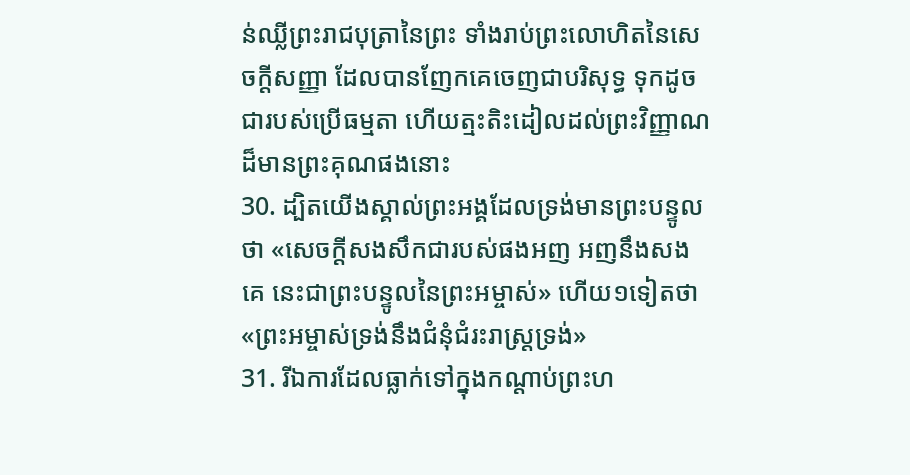ន់ឈ្លីព្រះរាជបុត្រានៃព្រះ ទាំងរាប់ព្រះលោហិតនៃសេចក្ដីសញ្ញា ដែលបានញែកគេចេញជាបរិសុទ្ធ ទុកដូចជារបស់ប្រើធម្មតា ហើយត្មះតិះដៀលដល់ព្រះវិញ្ញាណដ៏មានព្រះគុណផងនោះ
30. ដ្បិតយើងស្គាល់ព្រះអង្គដែលទ្រង់មានព្រះបន្ទូលថា «សេចក្ដីសងសឹកជារបស់ផងអញ អញនឹងសងគេ នេះជាព្រះបន្ទូលនៃព្រះអម្ចាស់» ហើយ១ទៀតថា «ព្រះអម្ចាស់ទ្រង់នឹងជំនុំជំរះរាស្ត្រទ្រង់»
31. រីឯការដែលធ្លាក់ទៅក្នុងកណ្តាប់ព្រះហ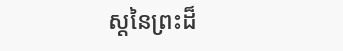ស្តនៃព្រះដ៏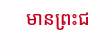មានព្រះជ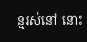ន្មរស់នៅ នោះ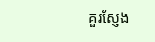គួរស្ញែង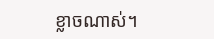ខ្លាចណាស់។